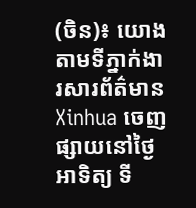(ចិន)៖ យោងតាមទីភ្នាក់ងារសារព័ត៌មាន Xinhua ចេញផ្សាយនៅថ្ងៃអាទិត្យ ទី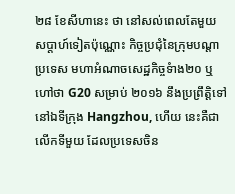២៨ ខែសីហានេះ ថា នៅសល់ពេលតែមួយសប្ដាហ៍ទៀតប៉ុណ្ណោះ កិច្ចប្រជុំនៃក្រុមបណ្ដាប្រទេស មហាអំណាចសេដ្ឋកិច្ចទំាង២០ ឬហៅថា G20 សម្រាប់ ២០១៦ នឹងប្រព្រឹត្តិទៅនៅឯទីក្រុង Hangzhou, ហើយ នេះគឺជាលើកទីមួយ ដែលប្រទេសចិន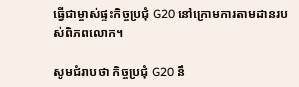ធ្វើជាម្ចាស់ផ្ទះកិច្ចប្រជុំ G20 នៅក្រោមការតាមដានរបស់ពិភពលោក។

សូមជំរាបថា កិច្ចប្រជុំ G20 នឹ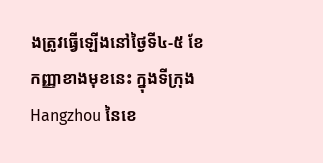ងត្រូវធ្វើឡើងនៅថ្ងៃទី៤-៥ ខែកញ្ញាខាងមុខនេះ ក្នុងទីក្រុង Hangzhou នៃខេ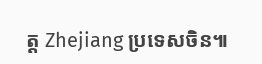ត្ត Zhejiang ប្រទេសចិន៕